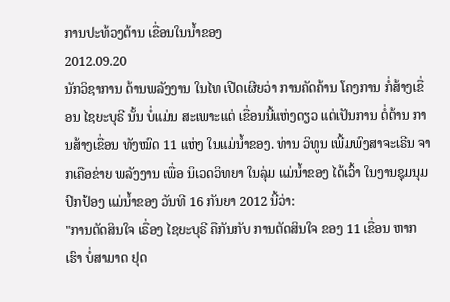ການປະທ້ວງຕ້ານ ເຂື່ອນໃນນໍ້າຂອງ
2012.09.20
ນັກວິຊາການ ດ້ານພລັງງານ ໃນໄທ ເປີດເຜີຍວ່າ ການຄັດຄ້ານ ໂຄງການ ກໍ່ສ້າງເຂື່ອນ ໄຊຍະບຸຣີ ນັ້ນ ບໍ່ແມ່ນ ສະເພາະແຕ່ ເຂື່ອນນີ້ແຫ່ງດຽວ ແຕ່ເປັນການ ຕໍ່ຕ້ານ ການສ້າງເຂື່ອນ ທັງໝົດ 11 ແຫ່ງ ໃນແມ່ນໍ້າຂອງ. ທ່ານ ວິທູນ ເພີ້ມພົງສາຈະເຣີນ ຈາກເຄືອຂ່າຍ ພລັງງານ ເພື່ອ ນິເວດວິທຍາ ໃນລຸ່ມ ແມ່ນໍ້າຂອງ ໄດ້ເວົ້າ ໃນງານຊຸມນຸມ ປົກປ້ອງ ແມ່ນໍ້າຂອງ ວັນທີ 16 ກັນຍາ 2012 ນີ້ວ່າ:
"ການຕັດສິນໃຈ ເຣື່ອງ ໄຊຍະບຸຣີ ຄືກັນກັບ ການຕັດສິນໃຈ ຂອງ 11 ເຂື່ອນ ຫາກເຮົາ ບໍ່ສາມາດ ຢຸດ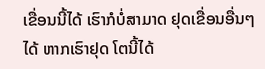ເຂື່ອນນີ້ໄດ້ ເຮົາກໍບໍ່ສາມາດ ຢຸດເຂື່ອນອື່ນໆໄດ້ ຫາກເຮົາຢຸດ ໂຕນີ້ໄດ້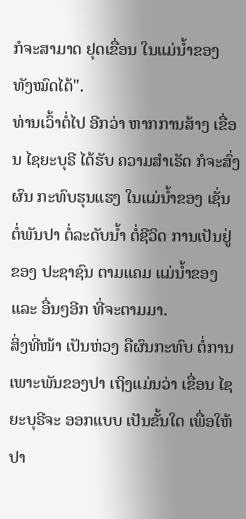ກໍຈະສາມາດ ຢຸດເຂື່ອນ ໃນແມ່ນໍ້າຂອງ ທັງໝົດໄດ້".
ທ່ານເວົ້າຕໍ່ໄປ ອີກວ່າ ຫາກການສ້າງ ເຂື່ອນ ໄຊຍະບຸຣີ ໄດ້ຮັບ ຄວາມສໍາເຣັດ ກໍຈະສົ່ງຜົນ ກະທົບຮຸນແຮງ ໃນແມ່ນໍ້າຂອງ ເຊັ່ນຕໍ່ພັນປາ ຕໍ່ລະດັບນໍ້າ ຕໍ່ຊີວິດ ການເປັນຢູ່ ຂອງ ປະຊາຊົນ ຕາມແຄມ ແມ່ນໍ້າຂອງ ແລະ ອື່ນໆອີກ ທີ່ຈະຕາມມາ.
ສິ່ງທີ່ໜ້າ ເປັນຫ່ວງ ຄືຜົນກະທົບ ຕໍ່ການ ເພາະພັນຂອງປາ ເຖິງແມ່ນວ່າ ເຂື່ອນ ໄຊຍະບຸຣີຈະ ອອກແບບ ເປັນຂັ້ນໃດ ເພື່ອໃຫ້ ປາ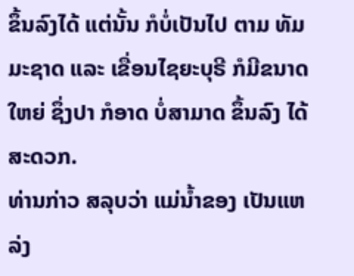ຂຶ້ນລົງໄດ້ ແຕ່ນັ້ນ ກໍບໍ່ເປັນໄປ ຕາມ ທັມມະຊາດ ແລະ ເຂື່ອນໄຊຍະບຸຣີ ກໍມີຂນາດໃຫຍ່ ຊຶ່ງປາ ກໍອາດ ບໍ່ສາມາດ ຂຶ້ນລົງ ໄດ້ສະດວກ.
ທ່ານກ່າວ ສລຸບວ່າ ແມ່ນໍ້າຂອງ ເປັນແຫລ່ງ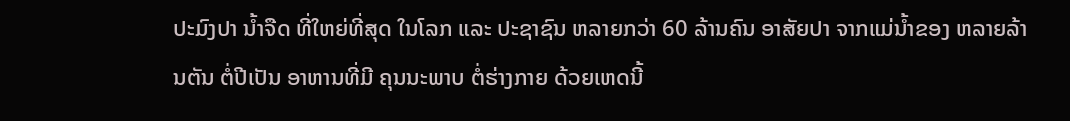ປະມົງປາ ນໍ້າຈືດ ທີ່ໃຫຍ່ທີ່ສຸດ ໃນໂລກ ແລະ ປະຊາຊົນ ຫລາຍກວ່າ 60 ລ້ານຄົນ ອາສັຍປາ ຈາກແມ່ນໍ້າຂອງ ຫລາຍລ້ານຕັນ ຕໍ່ປີເປັນ ອາຫານທີ່ມີ ຄຸນນະພາບ ຕໍ່ຮ່າງກາຍ ດ້ວຍເຫດນີ້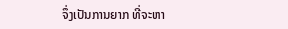ຈຶ່ງເປັນການຍາກ ທີ່ຈະຫາ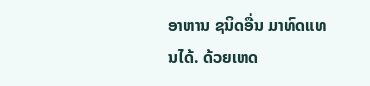ອາຫານ ຊນິດອື່ນ ມາທົດແທນໄດ້. ດ້ວຍເຫດ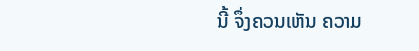ນີ້ ຈຶ່ງຄວນເຫັນ ຄວາມ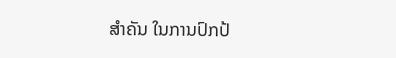ສໍາຄັນ ໃນການປົກປ້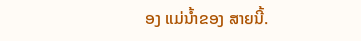ອງ ແມ່ນໍ້າຂອງ ສາຍນີ້.